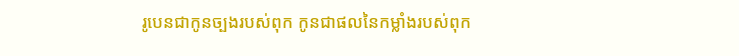រូបេនជាកូនច្បងរបស់ពុក កូនជាផលនៃកម្លាំងរបស់ពុក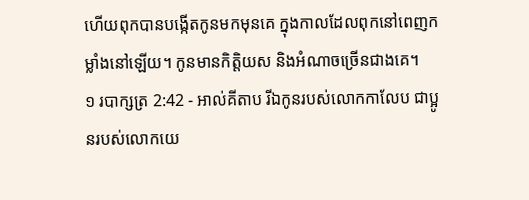ហើយពុកបានបង្កើតកូនមកមុនគេ ក្នុងកាលដែលពុកនៅពេញកម្លាំងនៅឡើយ។ កូនមានកិត្តិយស និងអំណាចច្រើនជាងគេ។
១ របាក្សត្រ 2:42 - អាល់គីតាប រីឯកូនរបស់លោកកាលែប ជាប្អូនរបស់លោកយេ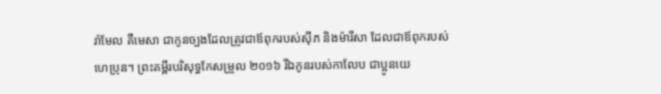រ៉ាមែល គឺមេសា ជាកូនច្បងដែលត្រូវជាឪពុករបស់ស៊ីភ និងម៉ារីសា ដែលជាឪពុករបស់ហេប្រុន។ ព្រះគម្ពីរបរិសុទ្ធកែសម្រួល ២០១៦ រីឯកូនរបស់កាលែប ជាប្អូនយេ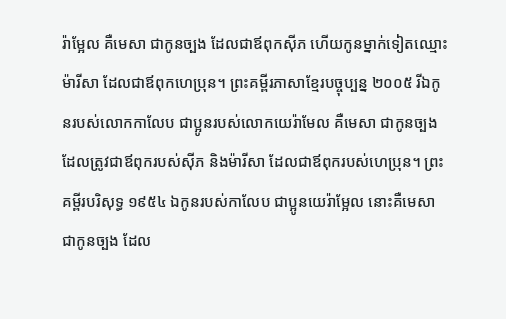រ៉ាម្អែល គឺមេសា ជាកូនច្បង ដែលជាឪពុកស៊ីភ ហើយកូនម្នាក់ទៀតឈ្មោះម៉ារីសា ដែលជាឪពុកហេប្រុន។ ព្រះគម្ពីរភាសាខ្មែរបច្ចុប្បន្ន ២០០៥ រីឯកូនរបស់លោកកាលែប ជាប្អូនរបស់លោកយេរ៉ាមែល គឺមេសា ជាកូនច្បង ដែលត្រូវជាឪពុករបស់ស៊ីភ និងម៉ារីសា ដែលជាឪពុករបស់ហេប្រុន។ ព្រះគម្ពីរបរិសុទ្ធ ១៩៥៤ ឯកូនរបស់កាលែប ជាប្អូនយេរ៉ាម្អែល នោះគឺមេសា ជាកូនច្បង ដែល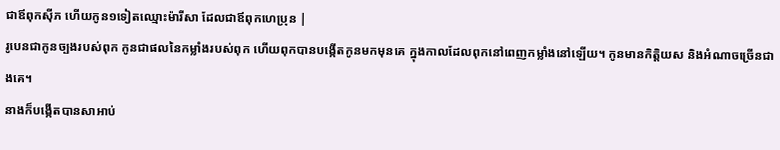ជាឪពុកស៊ីភ ហើយកូន១ទៀតឈ្មោះម៉ារីសា ដែលជាឪពុកហេប្រុន |
រូបេនជាកូនច្បងរបស់ពុក កូនជាផលនៃកម្លាំងរបស់ពុក ហើយពុកបានបង្កើតកូនមកមុនគេ ក្នុងកាលដែលពុកនៅពេញកម្លាំងនៅឡើយ។ កូនមានកិត្តិយស និងអំណាចច្រើនជាងគេ។
នាងក៏បង្កើតបានសាអាប់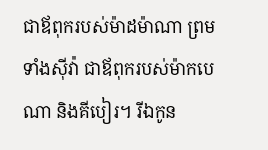ជាឪពុករបស់ម៉ាដម៉ាណា ព្រមទាំងស៊ីវ៉ា ជាឪពុករបស់ម៉ាកបេណា និងគីបៀរ។ រីឯកូន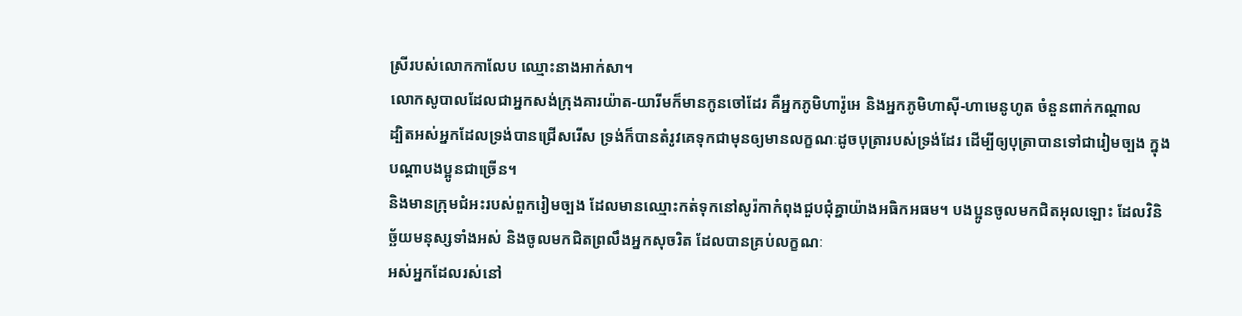ស្រីរបស់លោកកាលែប ឈ្មោះនាងអាក់សា។
លោកសូបាលដែលជាអ្នកសង់ក្រុងគារយ៉ាត-យារីមក៏មានកូនចៅដែរ គឺអ្នកភូមិហារ៉ូអេ និងអ្នកភូមិហាស៊ី-ហាមេនូហូត ចំនួនពាក់កណ្តាល
ដ្បិតអស់អ្នកដែលទ្រង់បានជ្រើសរើស ទ្រង់ក៏បានតំរូវគេទុកជាមុនឲ្យមានលក្ខណៈដូចបុត្រារបស់ទ្រង់ដែរ ដើម្បីឲ្យបុត្រាបានទៅជារៀមច្បង ក្នុងបណ្ដាបងប្អូនជាច្រើន។
និងមានក្រុមជំអះរបស់ពួករៀមច្បង ដែលមានឈ្មោះកត់ទុកនៅសូរ៉កាកំពុងជួបជុំគ្នាយ៉ាងអធិកអធម។ បងប្អូនចូលមកជិតអុលឡោះ ដែលវិនិច្ឆ័យមនុស្សទាំងអស់ និងចូលមកជិតព្រលឹងអ្នកសុចរិត ដែលបានគ្រប់លក្ខណៈ
អស់អ្នកដែលរស់នៅ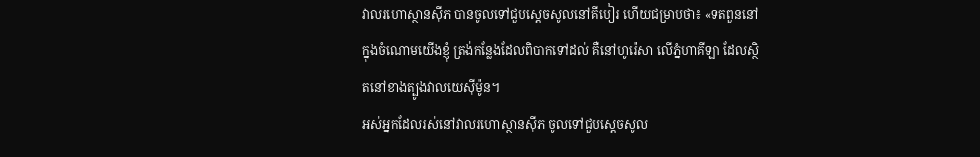វាលរហោស្ថានស៊ីភ បានចូលទៅជួបស្តេចសូលនៅគីបៀរ ហើយជម្រាបថា៖ «ទតពួននៅក្នុងចំណោមយើងខ្ញុំ ត្រង់កន្លែងដែលពិបាកទៅដល់ គឺនៅហូរ៉េសា លើភ្នំហាគីឡា ដែលស្ថិតនៅខាងត្បូងវាលយេស៊ីម៉ូន។
អស់អ្នកដែលរស់នៅវាលរហោស្ថានស៊ីភ ចូលទៅជួបស្តេចសូល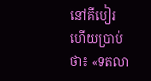នៅគីបៀរ ហើយប្រាប់ថា៖ «ទតលា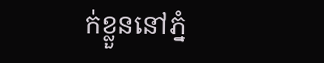ក់ខ្លួននៅភ្នំ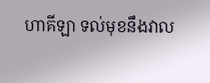ហាគីឡា ទល់មុខនឹងវាល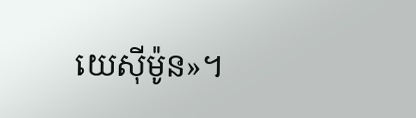យេស៊ីម៉ូន»។